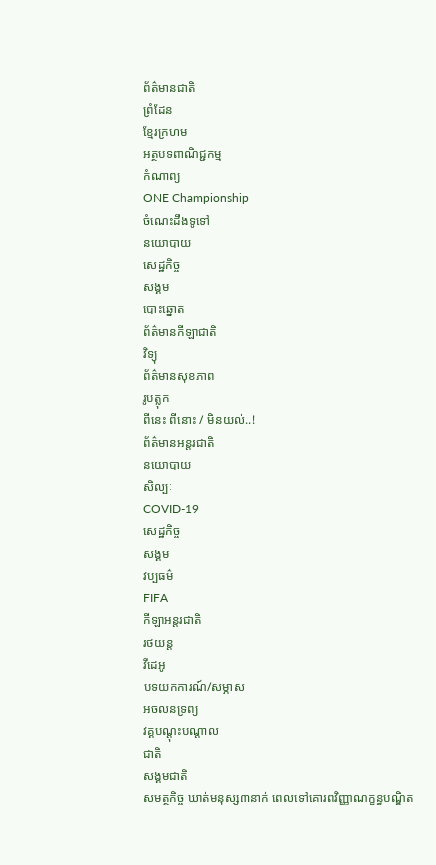ព័ត៌មានជាតិ
ព្រំដែន
ខ្មែរក្រហម
អត្ថបទពាណិជ្ជកម្ម
កំណាព្យ
ONE Championship
ចំណេះដឹងទូទៅ
នយោបាយ
សេដ្ឋកិច្ច
សង្គម
បោះឆ្នោត
ព័ត៌មានកីឡាជាតិ
វិទ្យុ
ព័ត៌មានសុខភាព
រូបត្លុក
ពីនេះ ពីនោះ / មិនយល់..!
ព័ត៌មានអន្តរជាតិ
នយោបាយ
សិល្បៈ
COVID-19
សេដ្ឋកិច្ច
សង្គម
វប្បធម៌
FIFA
កីឡាអន្តរជាតិ
រថយន្ត
វីដេអូ
បទយកការណ៍/សម្ភាស
អចលនទ្រព្យ
វគ្គបណ្ដុះបណ្ដាល
ជាតិ
សង្គមជាតិ
សមត្ថកិច្ច ឃាត់មនុស្ស៣នាក់ ពេលទៅគោរពវិញ្ញាណក្ខន្ធបណ្ឌិត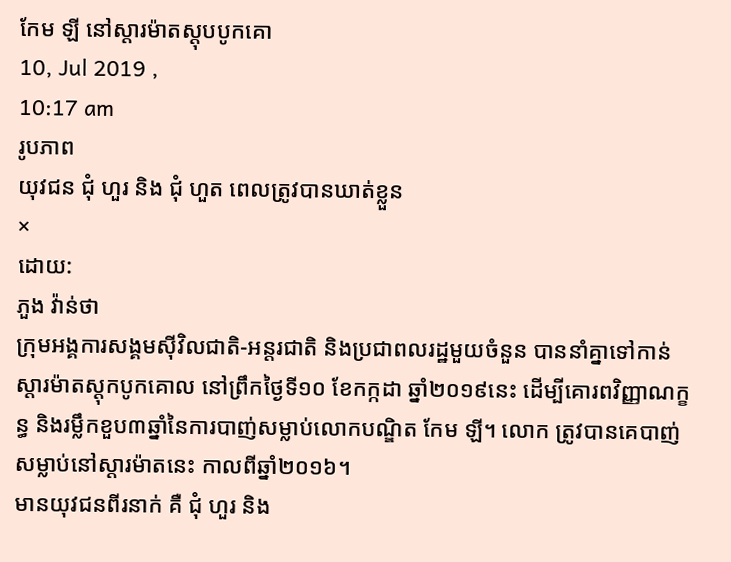កែម ឡី នៅស្តារម៉ាតស្តុបបូកគោ
10, Jul 2019 ,
10:17 am
រូបភាព
យុវជន ជុំ ហួរ និង ជុំ ហួត ពេលត្រូវបានឃាត់ខ្លួន
×
ដោយ:
ភួង វ៉ាន់ថា
ក្រុមអង្គការសង្គមស៊ីវិលជាតិ-អន្តរជាតិ និងប្រជាពលរដ្ឋមួយចំនួន បាននាំគ្នាទៅកាន់ស្តារម៉ាតស្តុកបូកគោល នៅព្រឹកថ្ងៃទី១០ ខែកក្កដា ឆ្នាំ២០១៩នេះ ដើម្បីគោរពវិញ្ញាណក្ខន្ធ និងរម្លឹកខួប៣ឆ្នាំនៃការបាញ់សម្លាប់លោកបណ្ឌិត កែម ឡី។ លោក ត្រូវបានគេបាញ់សម្លាប់នៅស្តារម៉ាតនេះ កាលពីឆ្នាំ២០១៦។
មានយុវជនពីរនាក់ គឺ ជុំ ហួរ និង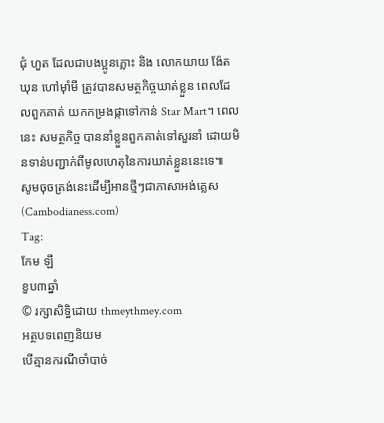ជុំ ហួត ដែលជាបងប្អូនភ្លោះ និង លោកយាយ ង៉ែត ឃុន ហៅម៉ាំមី ត្រូវបានសមត្ថកិច្ចឃាត់ខ្លួន ពេលដែលពួកគាត់ យកកម្រងផ្កាទៅកាន់ Star Mart។ ពេលនេះ សមត្ថកិច្ច បាននាំខ្លួនពួកគាត់ទៅសួរនាំ ដោយមិនទាន់បញ្ជាក់ពីមូលហេតុនៃការឃាត់ខ្លួននេះទេ៕
សូមចុចត្រង់នេះដើម្បីអានថ្មីៗជាភាសាអង់គ្លេស (Cambodianess.com)
Tag:
កែម ឡី
ខួប៣ឆ្នាំ
© រក្សាសិទ្ធិដោយ thmeythmey.com
អត្ថបទពេញនិយម
បើគ្មានករណីចាំបាច់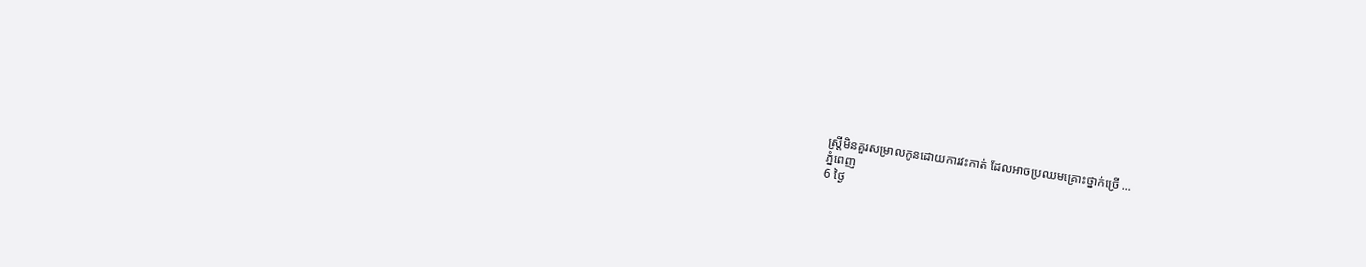ស្ត្រីមិនគួរសម្រាលកូនដោយការវះកាត់ ដែលអាចប្រឈមគ្រោះថ្នាក់ច្រើ ...
ភ្នំពេញ
6 ថ្ងៃ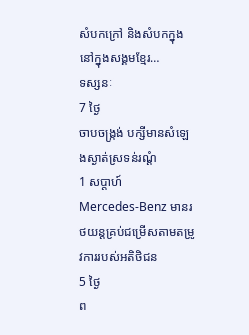សំបកក្រៅ និងសំបកក្នុងនៅក្នុងសង្គមខ្មែរ…
ទស្សនៈ
7 ថ្ងៃ
ចាបចង្ក្រង់ បក្សីមានសំឡេងស្ងាត់ស្រទន់រណ្ដំ
1 សប្តាហ៍
Mercedes-Benz មានរថយន្តគ្រប់ជម្រើសតាមតម្រូវការរបស់អតិថិជន
5 ថ្ងៃ
ព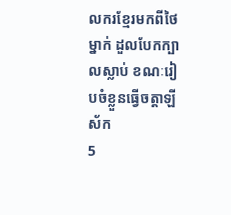លករខ្មែរមកពីថៃម្នាក់ ដួលបែកក្បាលស្លាប់ ខណៈរៀបចំខ្លួនធ្វើចត្តាឡីស័ក
5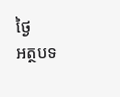ថ្ងៃ
អត្ថបទ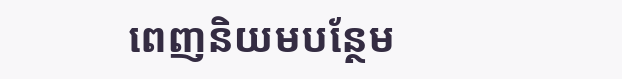ពេញនិយមបន្ថែម